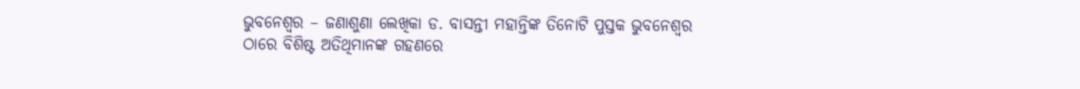ଭୁବନେଶ୍ୱର – ଜଣାଶୁଣା ଲେଖିକା ଡ. ବାସନ୍ତୀ ମହାନ୍ତିଙ୍କ ତିନୋଟି ପୁସ୍ତକ ଭୁବନେଶ୍ୱର ଠାରେ ବିଶିଷ୍ଟ ଅତିଥିମାନଙ୍କ ଗହଣରେ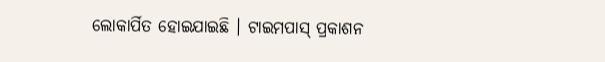ଲୋକାର୍ପିତ ହୋଇଯାଇଛି । ଟାଇମପାସ୍ ପ୍ରକାଶନ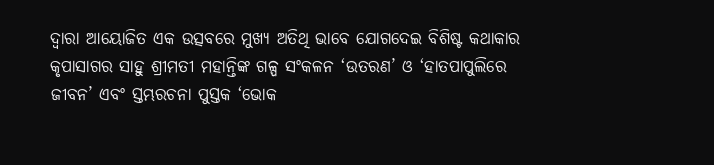ଦ୍ୱାରା ଆୟୋଜିତ ଏକ ଉତ୍ସବରେ ମୁଖ୍ୟ ଅତିଥି ଭାବେ ଯୋଗଦେଇ ବିଶିଷ୍ଟ କଥାକାର କୃପାସାଗର ସାହୁ ଶ୍ରୀମତୀ ମହାନ୍ତିଙ୍କ ଗଳ୍ପ ସଂକଳନ ‘ଉତରଣ’ ଓ ‘ହାତପାପୁଲିରେ ଜୀବନ’ ଏବଂ ସ୍ତମ୍ଭରଚନା ପୁସ୍ତକ ‘ଭୋକ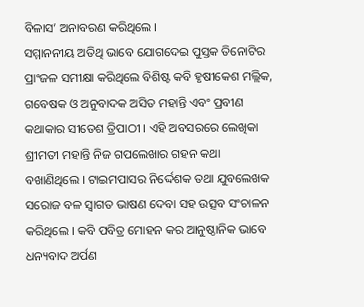ବିଳାସ’ ଅନାବରଣ କରିଥିଲେ ।
ସମ୍ମାନନୀୟ ଅତିଥି ଭାବେ ଯୋଗଦେଇ ପୁସ୍ତକ ତିନୋଟିର ପ୍ରାଂଜଳ ସମୀକ୍ଷା କରିଥିଲେ ବିଶିଷ୍ଟ କବି ହୃଷୀକେଶ ମଲ୍ଲିକ, ଗବେଷକ ଓ ଅନୁବାଦକ ଅସିତ ମହାନ୍ତି ଏବଂ ପ୍ରବୀଣ କଥାକାର ସୀତେଶ ତ୍ରିପାଠୀ । ଏହି ଅବସରରେ ଲେଖିକା ଶ୍ରୀମତୀ ମହାନ୍ତି ନିଜ ଗପଲେଖାର ଗହନ କଥା ବଖାଣିଥିଲେ । ଟାଇମପାସର ନିର୍ଦ୍ଦେଶକ ତଥା ଯୁବଲେଖକ ସରୋଜ ବଳ ସ୍ୱାଗତ ଭାଷଣ ଦେବା ସହ ଉତ୍ସବ ସଂଚାଳନ କରିଥିଲେ । କବି ପବିତ୍ର ମୋହନ କର ଆନୁଷ୍ଠାନିକ ଭାବେ ଧନ୍ୟବାଦ ଅର୍ପଣ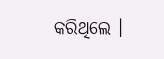କରିଥିଲେ ।